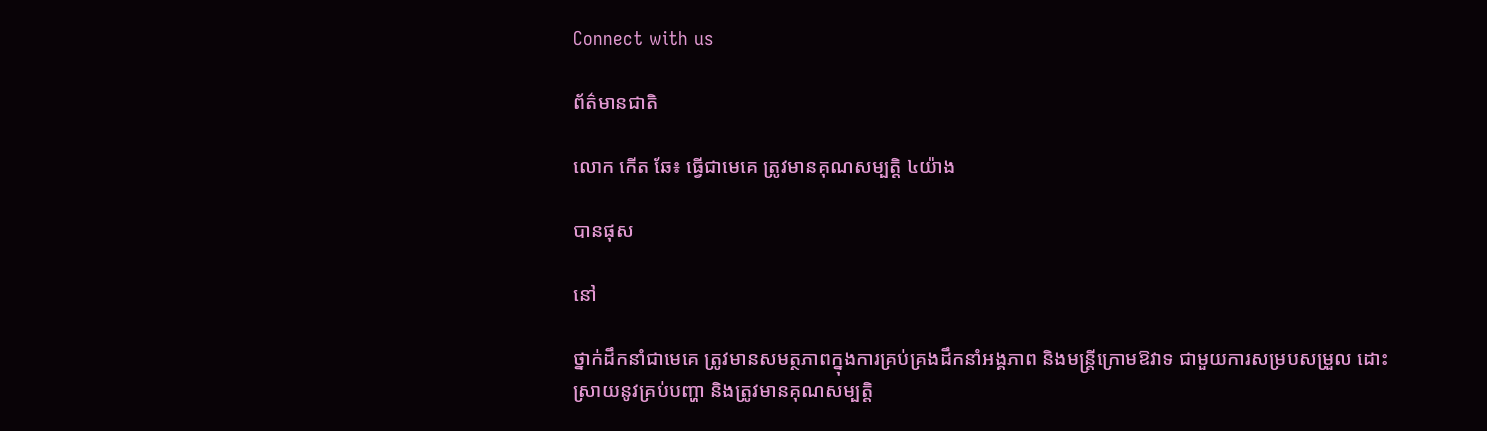Connect with us

ព័ត៌មានជាតិ

លោក កើត ឆែ៖ ធ្វើជាមេគេ ត្រូវមានគុណសម្បត្តិ ៤យ៉ាង

បានផុស

នៅ

ថ្នាក់ដឹកនាំជាមេគេ ត្រូវមានសមត្ថភាពក្នុងការគ្រប់គ្រងដឹកនាំអង្គភាព និងមន្ត្រីក្រោមឱវាទ ជាមួយការសម្របសម្រួល ដោះស្រាយនូវគ្រប់បញ្ហា និងត្រូវមានគុណសម្បត្តិ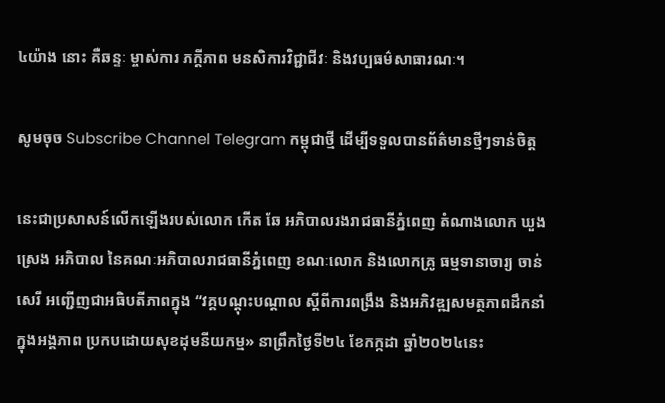៤យ៉ាង នោះ គឺឆន្ទៈ ម្ចាស់ការ ភក្តីភាព មនសិការវិជ្ជាជីវៈ និងវប្បធម៌សាធារណៈ។

សូមចុច Subscribe Channel Telegram កម្ពុជាថ្មី ដើម្បីទទួលបានព័ត៌មានថ្មីៗទាន់ចិត្ត

នេះជាប្រសាសន៍លើកឡើងរបស់លោក កើត ឆែ អភិបាលរងរាជធានីភ្នំពេញ តំណាងលោក ឃួង ស្រេង អភិបាល នៃគណៈអភិបាលរាជធានីភ្នំពេញ ខណៈលោក និងលោកគ្រូ ធម្មទានាចារ្យ ចាន់ សេរី អញ្ជើញជាអធិបតីភាពក្នុង “វគ្គបណ្តុះបណ្តាល ស្តីពីការពង្រឹង និងអភិវឌ្ឍសមត្ថភាពដឹកនាំក្នុងអង្គភាព ប្រកបដោយសុខដុមនីយកម្ម» នាព្រឹកថ្ងៃទី២៤ ខែកក្កដា ឆ្នាំ២០២៤នេះ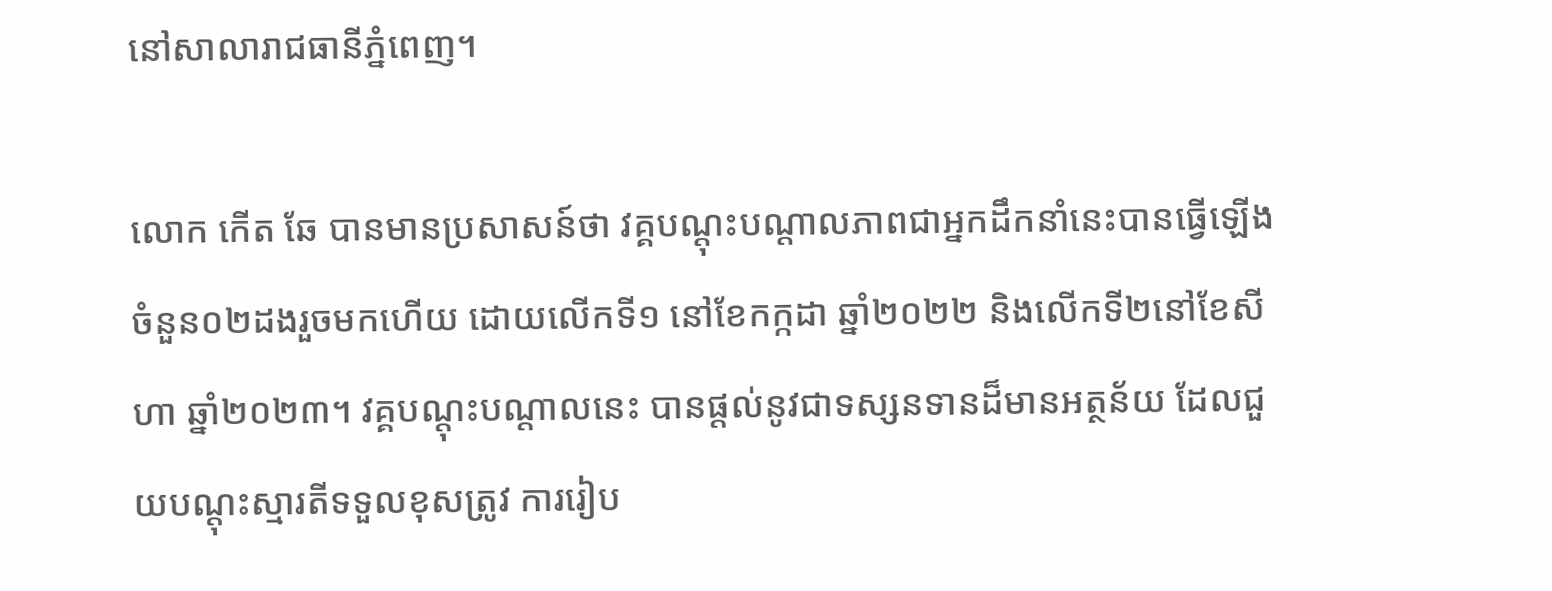នៅសាលារាជធានីភ្នំពេញ។

លោក កើត ឆែ បានមានប្រសាសន៍ថា វគ្គបណ្តុះបណ្តាលភាពជាអ្នកដឹកនាំនេះបានធ្វើឡើងចំនួន០២ដងរួចមកហើយ ដោយលើកទី១ នៅខែកក្កដា ឆ្នាំ២០២២ និងលើកទី២នៅខែសីហា ឆ្នាំ២០២៣។ វគ្គបណ្តុះបណ្តាលនេះ បានផ្តល់នូវជាទស្សនទានដ៏មានអត្ថន័យ ដែលជួយបណ្តុះស្មារតីទទួលខុសត្រូវ ការរៀប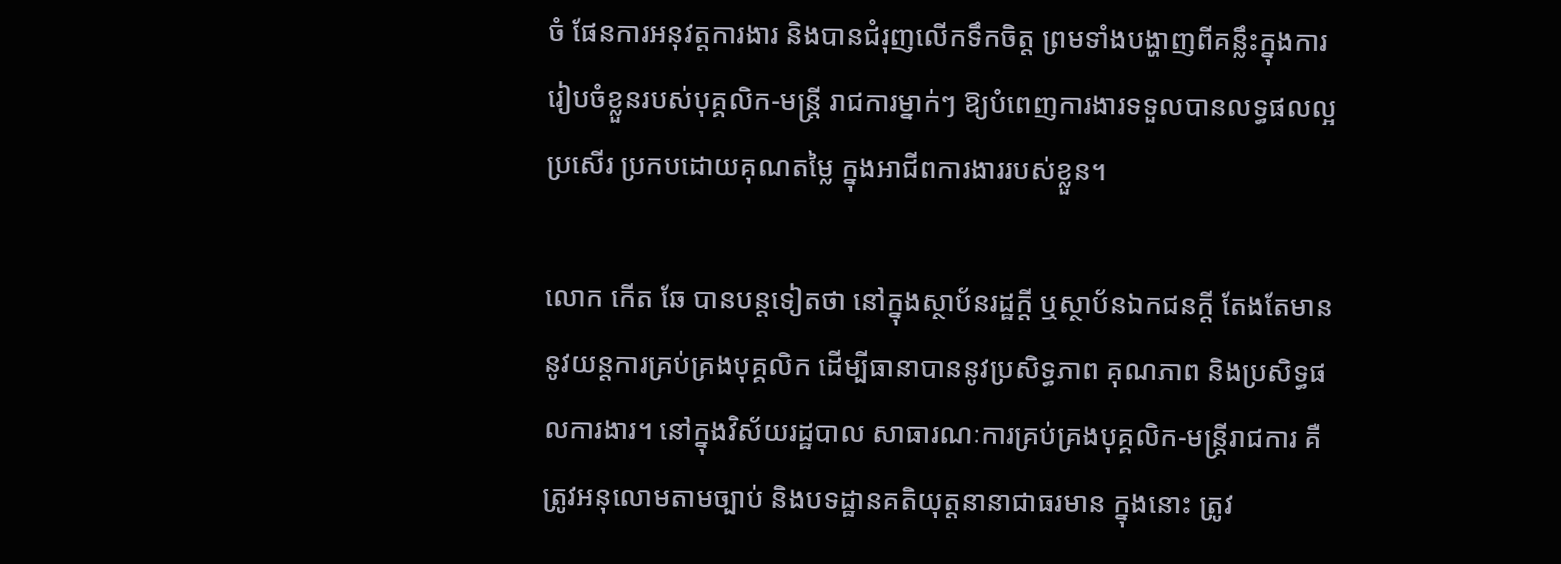ចំ ផែនការអនុវត្តការងារ និងបានជំរុញលើកទឹកចិត្ត ព្រមទាំងបង្ហាញពីគន្លឹះក្នុងការរៀបចំខ្លួនរបស់បុគ្គលិក-មន្ត្រី រាជការម្នាក់ៗ ឱ្យបំពេញការងារទទួលបានលទ្ធផលល្អប្រសើរ ប្រកបដោយគុណតម្លៃ ក្នុងអាជីពការងាររបស់ខ្លួន។

លោក កើត ឆែ បានបន្តទៀតថា នៅក្នុងស្ថាប័នរដ្ឋក្តី ឬស្ថាប័នឯកជនក្តី តែងតែមាននូវយន្តការគ្រប់គ្រងបុគ្គលិក ដើម្បីធានាបាននូវប្រសិទ្ធភាព គុណភាព និងប្រសិទ្ធផលការងារ។ នៅក្នុងវិស័យរដ្ឋបាល សាធារណៈការគ្រប់គ្រងបុគ្គលិក-មន្ត្រីរាជការ គឺត្រូវអនុលោមតាមច្បាប់ និងបទដ្ឋានគតិយុត្តនានាជាធរមាន ក្នុងនោះ ត្រូវ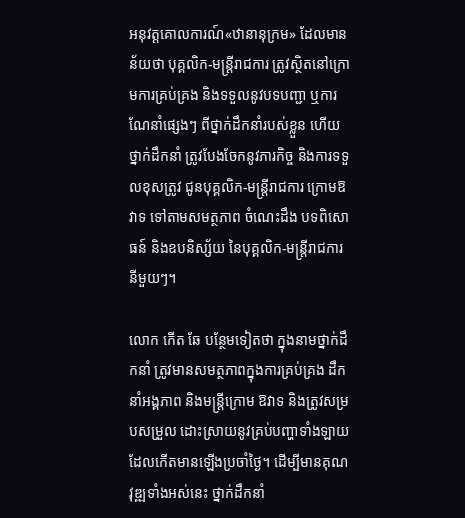អនុវត្តគោលការណ៍«ឋានានុក្រម» ដែលមានន័យថា បុគ្គលិក-មន្ត្រីរាជការ ត្រូវស្ថិតនៅក្រោមការគ្រប់គ្រង និងទទួលនូវបទបញ្ជា ឬការណែនាំផ្សេងៗ ពីថ្នាក់ដឹកនាំរបស់ខ្លួន ហើយថ្នាក់ដឹកនាំ ត្រូវបែងចែកនូវភារកិច្ច និងការទទួលខុសត្រូវ ជូនបុគ្គលិក-មន្ត្រីរាជការ ក្រោមឱវាទ ទៅតាមសមត្ថភាព ចំណេះដឹង បទពិសោធន៍ និងឧបនិស្ស័យ នៃបុគ្គលិក-មន្ត្រីរាជការនីមួយៗ។

លោក កើត ឆែ បន្ថែមទៀតថា ក្នុងនាមថ្នាក់ដឹកនាំ ត្រូវមានសមត្ថភាពក្នុងការគ្រប់គ្រង ដឹកនាំអង្គភាព និងមន្ត្រីក្រោម ឱវាទ និងត្រូវសម្របសម្រួល ដោះស្រាយនូវគ្រប់បញ្ហាទាំងឡាយ ដែលកើតមានឡើងប្រចាំថ្ងៃ។ ដើម្បីមានគុណវុឌ្ឍទាំងអស់នេះ ថ្នាក់ដឹកនាំ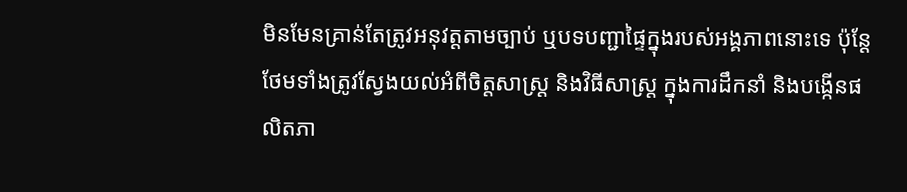មិនមែនគ្រាន់តែត្រូវអនុវត្តតាមច្បាប់ ឬបទបញ្ជាផ្ទៃក្នុងរបស់អង្គភាពនោះទេ ប៉ុន្តែថែមទាំងត្រូវស្វែងយល់អំពីចិត្តសាស្ត្រ និងវិធីសាស្ត្រ ក្នុងការដឹកនាំ និងបង្កើនផលិតភា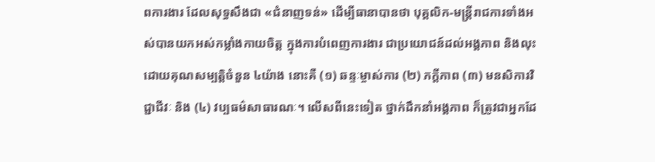ពការងារ ដែលសុទ្ធសឹងជា «ជំនាញទន់» ដើម្បីធានាបានថា បុគ្គលិក-មន្ត្រីរាជការទាំងអស់បានយកអស់កម្លាំងកាយចិត្ត ក្នុងការបំពេញការងារ ជាប្រយោជន៍ដល់អង្គភាព និងលុះដោយគុណសម្បត្តិចំនួន ៤យ៉ាង នោះគឺ (១) ឆន្ទៈម្ចាស់ការ (២) ភក្តីភាព (៣) មនសិការវិជ្ជាជីវៈ និង (៤) វប្បធម៌សាធារណៈ។ លើសពីនេះទៀត ថ្នាក់ដឹកនាំអង្គភាព ក៏ត្រូវជាអ្នកដែ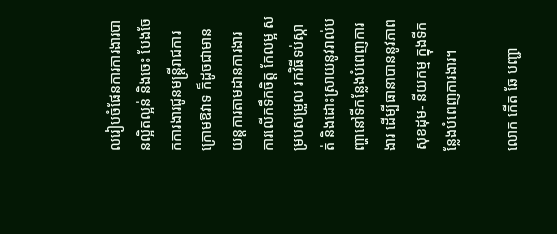លរៀបចំផែនការការងារបានល្អិតល្អន់ និងចេះ បែងចែកការងារជូនមន្ត្រីរាជការក្រោមឱវាទ ក៏ដូចជាមានយន្តការតាមដានការងារ ការលើកទឹកចិត្ត កែលម្អ សម្របសម្រួល រកវិធីទប់ស្កាត់ និងដោះស្រាយនូវរាល់បញ្ហានៅទីកន្លែងបំពេញការងារ ដើម្បីធានាបាននូវភាពសុខដុម- នីយកម្ម ក្នុងទីកន្លែងបំពេញការងារ។

លោក កើត ឆែ បញ្ជា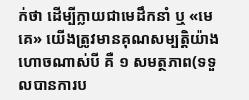ក់ថា ដើម្បីក្លាយជាមេដឹកនាំ ឬ «មេគេ» យើងត្រូវមានគុណសម្បត្តិយ៉ាងហោចណាស់បី គឺ ១ សមត្ថភាព(ទទួលបានការប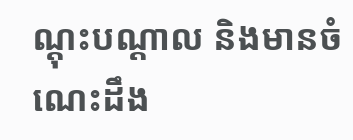ណ្តុះបណ្តាល និងមានចំណេះដឹង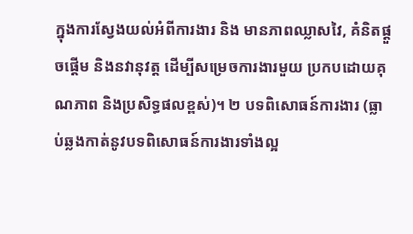ក្នុងការស្វែងយល់អំពីការងារ និង មានភាពឈ្លាសវៃ, គំនិតផ្តួចផ្តើម និងនវានុវត្ត ដើម្បីសម្រេចការងារមួយ ប្រកបដោយគុណភាព និងប្រសិទ្ធផលខ្ពស់)។ ២ បទពិសោធន៍ការងារ (ធ្លាប់ឆ្លងកាត់នូវបទពិសោធន៍ការងារទាំងល្អ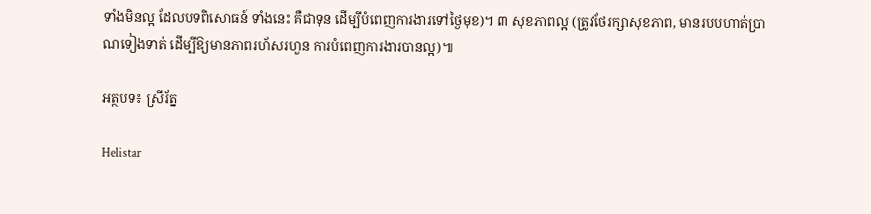ទាំងមិនល្អ ដែលបទពិសោធន៍ ទាំងនេះ គឺជាទុន ដើម្បីបំពេញការងារទៅថ្ងៃមុខ)។ ៣ សុខភាពល្អ (ត្រូវថែរក្សាសុខភាព, មានរបបហាត់ប្រាណទៀងទាត់ ដើម្បីឱ្យមានភាពរហ័សរហួន ការបំពេញការងារបានល្អ)៕

អត្ថបទ៖ ស្រីរ័ត្ន

Helistar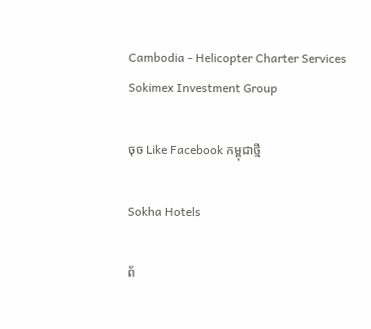Cambodia - Helicopter Charter Services
Sokimex Investment Group

ចុច Like Facebook កម្ពុជាថ្មី

Sokha Hotels

ព័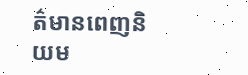ត៌មានពេញនិយម